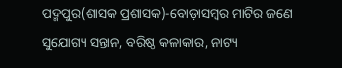ପଦ୍ମପୁର(ଶାସକ ପ୍ରଶାସକ)-ବୋଡ଼ାସମ୍ବର ମାଟିର ଜଣେ ସୁଯୋଗ୍ୟ ସନ୍ତାନ, ବରିଷ୍ଠ କଳାକାର, ନାଟ୍ୟ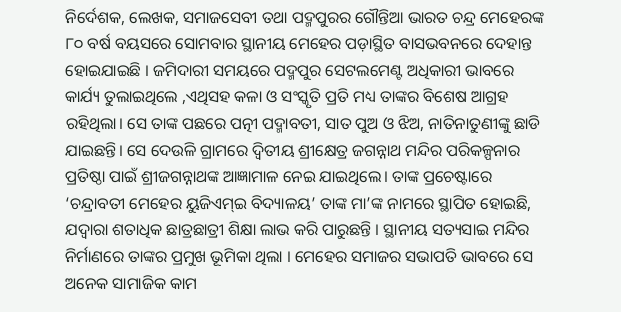ନିର୍ଦେଶକ, ଲେଖକ, ସମାଜସେବୀ ତଥା ପଦ୍ମପୁରର ଗୌନ୍ତିଆ ଭାରତ ଚନ୍ଦ୍ର ମେହେରଙ୍କ ୮୦ ବର୍ଷ ବୟସରେ ସୋମବାର ସ୍ଥାନୀୟ ମେହେର ପଡ଼ାସ୍ଥିତ ବାସଭବନରେ ଦେହାନ୍ତ ହୋଇଯାଇଛି । ଜମିଦାରୀ ସମୟରେ ପଦ୍ମପୁର ସେଟଲମେଣ୍ଟ ଅଧିକାରୀ ଭାବରେ କାର୍ଯ୍ୟ ତୁଲାଇଥିଲେ ,ଏଥିସହ କଳା ଓ ସଂସ୍କୃତି ପ୍ରତି ମଧ୍ୟ ତାଙ୍କର ବିଶେଷ ଆଗ୍ରହ ରହିଥିଲା। ସେ ତାଙ୍କ ପଛରେ ପତ୍ନୀ ପଦ୍ମାବତୀ, ସାତ ପୁଅ ଓ ଝିଅ, ନାତିନାତୁଣୀଙ୍କୁ ଛାଡି ଯାଇଛନ୍ତି। ସେ ଦେଉଳି ଗ୍ରାମରେ ଦ୍ଵିତୀୟ ଶ୍ରୀକ୍ଷେତ୍ର ଜଗନ୍ନାଥ ମନ୍ଦିର ପରିକଳ୍ପନାର ପ୍ରତିଷ୍ଠା ପାଇଁ ଶ୍ରୀଜଗନ୍ନାଥଙ୍କ ଆଜ୍ଞାମାଳ ନେଇ ଯାଇଥିଲେ। ତାଙ୍କ ପ୍ରଚେଷ୍ଟାରେ ‘ଚନ୍ଦ୍ରାବତୀ ମେହେର ୟୁଜିଏମ୍ଇ ବିଦ୍ୟାଳୟ’ ତାଙ୍କ ମା’ଙ୍କ ନାମରେ ସ୍ଥାପିତ ହୋଇଛି, ଯଦ୍ବାରା ଶତାଧିକ ଛାତ୍ରଛାତ୍ରୀ ଶିକ୍ଷା ଲାଭ କରି ପାରୁଛନ୍ତି । ସ୍ଥାନୀୟ ସତ୍ୟସାଇ ମନ୍ଦିର ନିର୍ମାଣରେ ତାଙ୍କର ପ୍ରମୁଖ ଭୂମିକା ଥିଲା । ମେହେର ସମାଜର ସଭାପତି ଭାବରେ ସେ ଅନେକ ସାମାଜିକ କାମ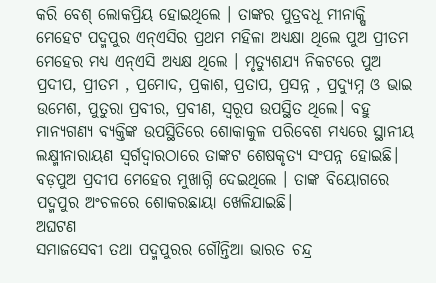କରି ବେଶ୍ ଲୋକପ୍ରିୟ ହୋଇଥିଲେ । ତାଙ୍କର ପୁତ୍ରବଧୂ ମୀନାକ୍ଷି ମେହେଟ ପଦ୍ମପୁର ଏନ୍ଏସିର ପ୍ରଥମ ମହିଳା ଅଧ୍ୟକ୍ଷା ଥିଲେ ପୁଅ ପ୍ରୀତମ ମେହେର ମଧ୍ୟ ଏନ୍ଏସି ଅଧ୍ୟକ୍ଷ ଥିଲେ । ମୃତ୍ୟୁଶଯ୍ୟ ନିକଟରେ ପୁଅ ପ୍ରଦୀପ, ପ୍ରୀତମ , ପ୍ରମୋଦ, ପ୍ରକାଶ, ପ୍ରତାପ, ପ୍ରସନ୍ନ , ପ୍ରଦ୍ୟୁମ୍ନ ଓ ଭାଇ ଉମେଶ, ପୁତୁରା ପ୍ରବୀର, ପ୍ରବୀଣ, ସ୍ବରୂପ ଉପସ୍ଥିତ ଥିଲେ। ବହୁ ମାନ୍ୟଗଣ୍ୟ ବ୍ୟକ୍ତିଙ୍କ ଉପସ୍ଥିତିରେ ଶୋକାକୁଳ ପରିବେଶ ମଧ୍ୟରେ ସ୍ଥାନୀୟ ଲକ୍ଷ୍ମୀନାରାୟଣ ସ୍ବର୍ଗଦ୍ବାରଠାରେ ତାଙ୍କଟ ଶେଷକୃତ୍ୟ ସଂପନ୍ନ ହୋଇଛି। ବଡ଼ପୁଅ ପ୍ରଦୀପ ମେହେର ମୁଖାଗ୍ନି ଦେଇଥିଲେ । ତାଙ୍କ ବିୟୋଗରେ ପଦ୍ମପୁର ଅଂଚଳରେ ଶୋକରଛାୟା ଖେଳିଯାଇଛି।
ଅଘଟଣ
ସମାଜସେବୀ ତଥା ପଦ୍ମପୁରର ଗୌନ୍ତିଆ ଭାରତ ଚନ୍ଦ୍ର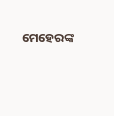ମେହେରଙ୍କ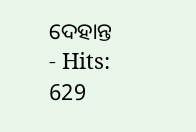ଦେହାନ୍ତ
- Hits: 629